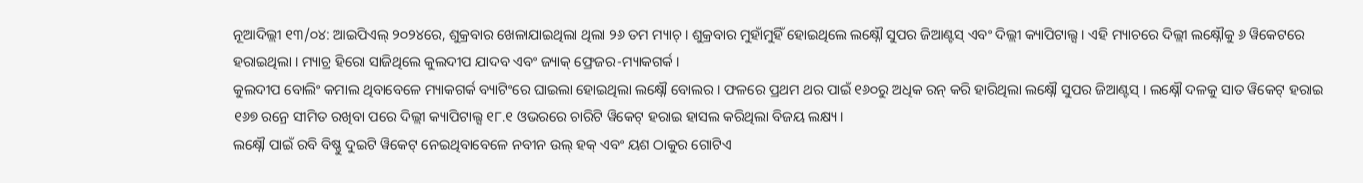ନୂଆଦିଲ୍ଲୀ ୧୩/୦୪: ଆଇପିଏଲ୍ ୨୦୨୪ରେ, ଶୁକ୍ରବାର ଖେଳାଯାଇଥିଲା ଥିଲା ୨୬ ତମ ମ୍ୟାଚ୍ । ଶୁକ୍ରବାର ମୁହାଁମୁହିଁ ହୋଇଥିଲେ ଲକ୍ଷ୍ନୌ ସୁପର ଜିଆଣ୍ଟସ୍ ଏବଂ ଦିଲ୍ଲୀ କ୍ୟାପିଟାଲ୍ସ । ଏହି ମ୍ୟାଚରେ ଦିଲ୍ଲୀ ଲକ୍ଷ୍ନୌକୁ ୬ ୱିକେଟରେ ହରାଇଥିଲା । ମ୍ୟାଚ୍ର ହିରୋ ସାଜିଥିଲେ କୁଲଦୀପ ଯାଦବ ଏବଂ ଜ୍ୟାକ୍ ଫ୍ରେଜର-ମ୍ୟାକଗର୍କ ।
କୁଲଦୀପ ବୋଲିଂ କମାଲ ଥିବାବେଳେ ମ୍ୟାକଗର୍କ ବ୍ୟାଟିଂରେ ଘାଇଲା ହୋଇଥିଲା ଲକ୍ଷ୍ନୌ ବୋଲର । ଫଳରେ ପ୍ରଥମ ଥର ପାଇଁ ୧୬୦ରୁ ଅଧିକ ରନ୍ କରି ହାରିଥିଲା ଲକ୍ଷ୍ନୌ ସୁପର ଜିଆଣ୍ଟସ୍ । ଲକ୍ଷ୍ନୌ ଦଳକୁ ସାତ ୱିକେଟ୍ ହରାଇ ୧୬୭ ରନ୍ରେ ସୀମିତ ରଖିବା ପରେ ଦିଲ୍ଲୀ କ୍ୟାପିଟାଲ୍ସ ୧୮.୧ ଓଭରରେ ଚାରିଟି ୱିକେଟ୍ ହରାଇ ହାସଲ କରିଥିଲା ବିଜୟ ଲକ୍ଷ୍ୟ ।
ଲକ୍ଷ୍ନୌ ପାଇଁ ରବି ବିଷ୍ଣୁ ଦୁଇଟି ୱିକେଟ୍ ନେଇଥିବାବେଳେ ନବୀନ ଉଲ୍ ହକ୍ ଏବଂ ୟଶ ଠାକୁର ଗୋଟିଏ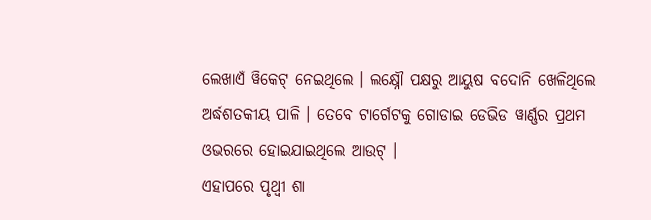ଲେଖାଏଁ ୱିକେଟ୍ ନେଇଥିଲେ । ଲକ୍ଷ୍ନୌ ପକ୍ଷରୁ ଆୟୁଷ ବଦୋନି ଖେଳିଥିଲେ ଅର୍ଦ୍ଧଶତକୀୟ ପାଳି । ତେବେ ଟାର୍ଗେଟକୁ ଗୋଡାଇ ଡେଭିଡ ୱାର୍ଣ୍ଣର ପ୍ରଥମ ଓଭରରେ ହୋଇଯାଇଥିଲେ ଆଉଟ୍ ।
ଏହାପରେ ପୃଥ୍ୱୀ ଶା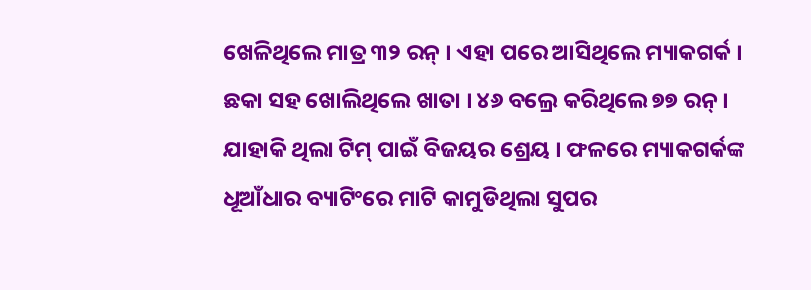ଖେଳିଥିଲେ ମାତ୍ର ୩୨ ରନ୍ । ଏହା ପରେ ଆସିଥିଲେ ମ୍ୟାକଗର୍କ । ଛକା ସହ ଖୋଲିଥିଲେ ଖାତା । ୪୬ ବଲ୍ରେ କରିଥିଲେ ୭୭ ରନ୍ । ଯାହାକି ଥିଲା ଟିମ୍ ପାଇଁ ବିଜୟର ଶ୍ରେୟ । ଫଳରେ ମ୍ୟାକଗର୍କଙ୍କ ଧୂଆଁଧାର ବ୍ୟାଟିଂରେ ମାଟି କାମୁଡିଥିଲା ସୁପର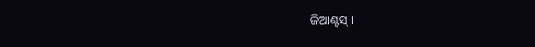ଜିଆଣ୍ଟସ୍ ।